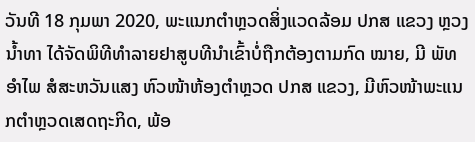ວັນທີ 18 ກຸມພາ 2020, ພະແນກຕຳຫຼວດສິ່ງແວດລ້ອມ ປກສ ແຂວງ ຫຼວງນ້ຳທາ ໄດ້ຈັດພິທີທຳລາຍຢາສູບທີນຳເຂົ້າບໍ່ຖືກຕ້ອງຕາມກົດ ໝາຍ, ມີ ພັທ ອຳໄພ ສໍສະຫວັນແສງ ຫົວໜ້າຫ້ອງຕຳຫຼວດ ປກສ ແຂວງ, ມີຫົວໜ້າພະແນກຕຳຫຼວດເສດຖະກິດ, ພ້ອ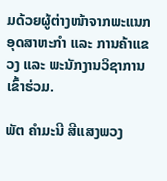ມດ້ວຍຜູ້ຕ່າງໜ້າຈາກພະແນກອຸດສາຫະກຳ ແລະ ການຄ້າແຂວງ ແລະ ພະນັກງານວິຊາການ ເຂົ້າຮ່ວມ.

ພັຕ ຄຳມະນີ ສີແສງພວງ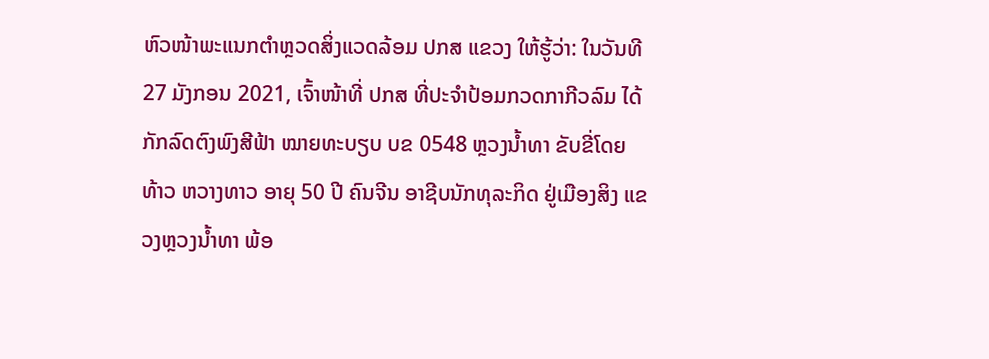ຫົວໜ້າພະແນກຕຳຫຼວດສິ່ງແວດລ້ອມ ປກສ ແຂວງ ໃຫ້ຮູ້ວ່າ: ໃນວັນທີ 27 ມັງກອນ 2021, ເຈົ້າໜ້າທີ່ ປກສ ທີ່ປະຈຳປ້ອມກວດກາກີວລົມ ໄດ້ກັກລົດຕົງພົງສີຟ້າ ໝາຍທະບຽບ ບຂ 0548 ຫຼວງນໍ້າທາ ຂັບຂີ່ໂດຍ ທ້າວ ຫວາງທາວ ອາຍຸ 50 ປີ ຄົນຈີນ ອາຊີບນັກທຸລະກິດ ຢູ່ເມືອງສິງ ແຂວງຫຼວງນ້ຳທາ ພ້ອ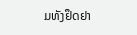ມທັງຢຶດຢາ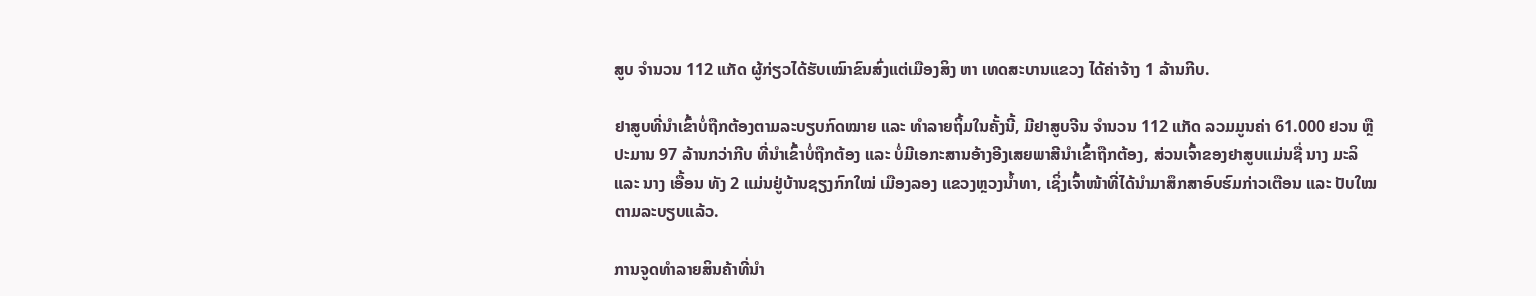ສູບ ຈຳນວນ 112 ແກັດ ຜູ້ກ່ຽວໄດ້ຮັບເໝົາຂົນສົ່ງແຕ່ເມືອງສິງ ຫາ ເທດສະບານແຂວງ ໄດ້ຄ່າຈ້າງ 1 ລ້ານກີບ.

ຢາສູບທີ່ນຳເຂົ້າບໍ່ຖືກຕ້ອງຕາມລະບຽບກົດໝາຍ ແລະ ທໍາລາຍຖິ້ມໃນຄັ້ງນີ້, ມີຢາສູບຈີນ ຈຳນວນ 112 ແກັດ ລວມມູນຄ່າ 61.000 ຢວນ ຫຼື ປະມານ 97 ລ້ານກວ່າກີບ ທີ່ນຳເຂົ້າບໍ່ຖືກຕ້ອງ ແລະ ບໍ່ມີເອກະສານອ້າງອີງເສຍພາສີນຳເຂົ້າຖືກຕ້ອງ, ສ່ວນເຈົ້າຂອງຢາສູບແມ່ນຊື່ ນາງ ມະລິ ແລະ ນາງ ເອື້ອນ ທັງ 2 ແມ່ນຢູ່ບ້ານຊຽງກົກໃໝ່ ເມືອງລອງ ແຂວງຫຼວງນ້ຳທາ, ເຊິ່ງເຈົ້າໜ້າທີ່ໄດ້ນຳມາສຶກສາອົບຮົມກ່າວເຕືອນ ແລະ ປັບໃໝຕາມລະບຽບແລ້ວ.

ການຈູດທຳລາຍສິນຄ້າທີ່ນຳ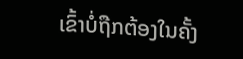ເຂົ້າບໍ່ຖືກຕ້ອງໃນຄັ້ງ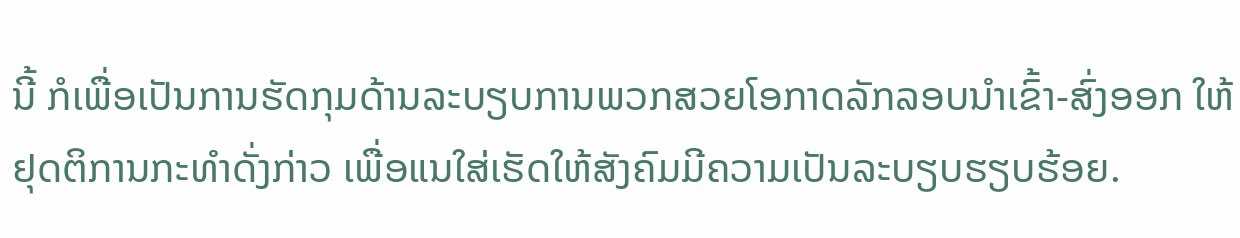ນີ້ ກໍເພື່ອເປັນການຮັດກຸມດ້ານລະບຽບການພວກສວຍໂອກາດລັກລອບນຳເຂົ້າ-ສົ່ງອອກ ໃຫ້ຢຸດຕິການກະທຳດັ່ງກ່າວ ເພື່ອແນໃສ່ເຮັດໃຫ້ສັງຄົມມີຄວາມເປັນລະບຽບຮຽບຮ້ອຍ.